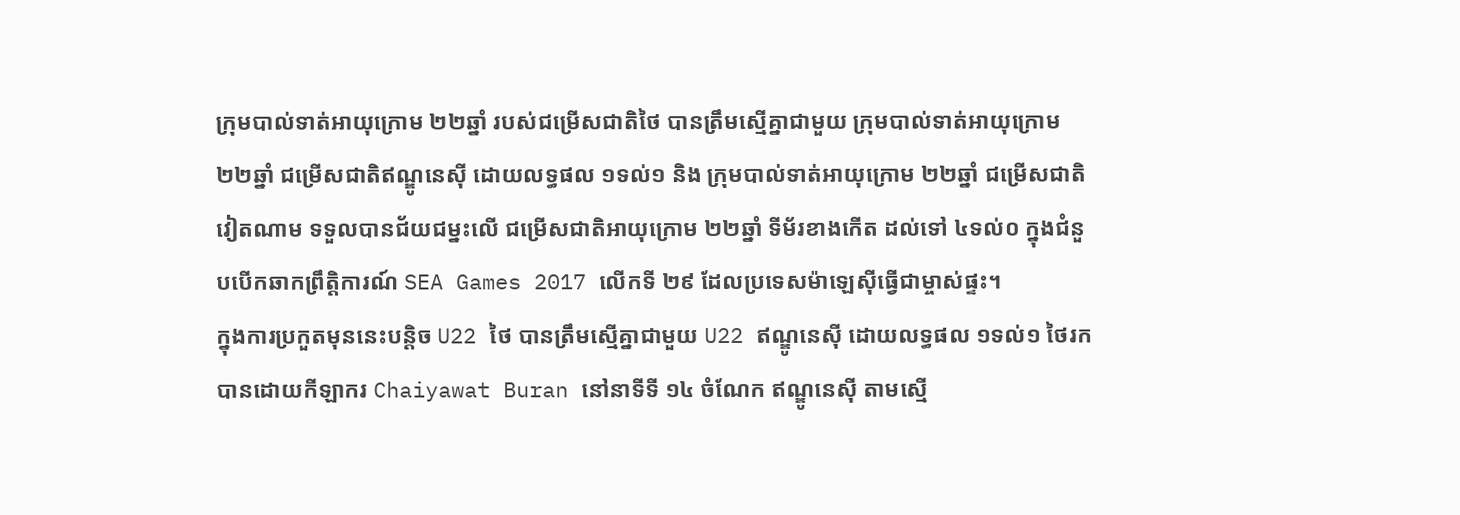ក្រុមបាល់ទាត់អាយុក្រោម ២២ឆ្នាំ របស់ជម្រើសជាតិថៃ បានត្រឹមស្មើគ្នាជាមួយ ក្រុមបាល់ទាត់អាយុក្រោម ២២ឆ្នាំ ជម្រើសជាតិឥណ្ឌូនេស៊ី ដោយលទ្ធផល ១ទល់១ និង ក្រុមបាល់ទាត់អាយុក្រោម ២២ឆ្នាំ ជម្រើសជាតិវៀតណាម ទទួលបានជ័យជម្នះលើ ជម្រើសជាតិអាយុក្រោម ២២ឆ្នាំ ទីម័រខាងកើត ដល់ទៅ ៤ទល់០ ក្នុងជំនួបបើកឆាកព្រឹត្តិការណ៍ SEA Games 2017 លើកទី ២៩ ដែលប្រទេសម៉ាឡេសុីធ្វើជាម្ចាស់ផ្ទះ។
ក្នុងការប្រកួតមុននេះបន្តិច U22 ថៃ បានត្រឹមស្មើគ្នាជាមួយ U22 ឥណ្ឌូនេស៊ី ដោយលទ្ធផល ១ទល់១ ថៃរកបានដោយកីឡាករ Chaiyawat Buran នៅនាទីទី ១៤ ចំណែក ឥណ្ឌូនេស៊ី តាមស្មើ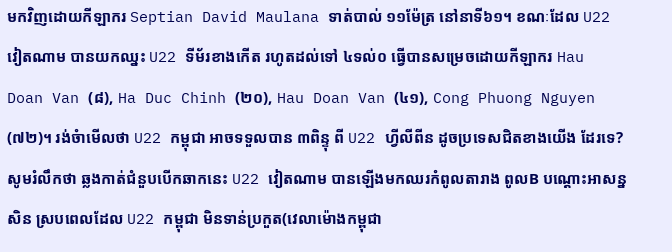មកវិញដោយកីឡាករ Septian David Maulana ទាត់បាល់ ១១ម៉ែត្រ នៅនាទី៦១។ ខណៈដែល U22 វៀតណាម បានយកឈ្នះ U22 ទីម័រខាងកើត រហូតដល់ទៅ ៤ទល់០ ធ្វើបានសម្រេចដោយកីឡាករ Hau Doan Van (៨), Ha Duc Chinh (២០), Hau Doan Van (៤១), Cong Phuong Nguyen (៧២)។ រង់ចំាមើលថា U22 កម្ពុជា អាចទទួលបាន ៣ពិន្ទុ ពី U22 ហ្វីលីពីន ដូចប្រទេសជិតខាងយើង ដែរទេ?
សូមរំលឹកថា ឆ្លងកាត់ជំនួបបើកឆាកនេះ U22 វៀតណាម បានឡើងមកឈរកំពូលតារាង ពូលB បណ្តោះអាសន្នសិន ស្របពេលដែល U22 កម្ពុជា មិនទាន់ប្រកួត(វេលាម៉ោងកម្ពុជា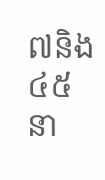៧និង៤៥ នា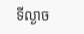ទីល្ងាច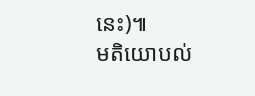នេះ)៕
មតិយោបល់